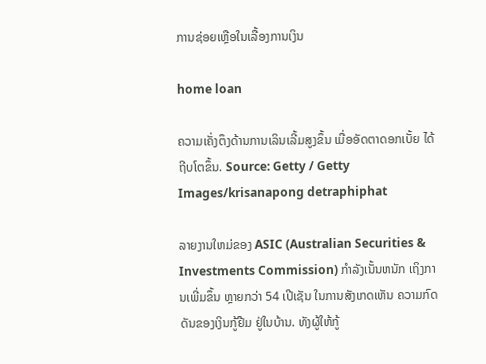ການຊ່ອຍເຫຼືອໃນເລື້ອງການເງິນ

home loan

ຄວາມເຄັ່ງຕຶງດ້ານການເລິນເລີ້ມສູງຂຶ້ນ ເມື່ອອັດຕາດອກເບັ້ຍ ໄດ້ຖີບໂຕຂຶ້ນ. Source: Getty / Getty Images/krisanapong detraphiphat

ລາຍງານໃຫມ່ຂອງ ASIC (Australian Securities & Investments Commission) ກໍາລັງເນັ້ນຫນັກ ເຖິງການເພີ່ມຂຶ້ນ ຫຼາຍກວ່າ 54 ເປີເຊັນ ໃນການສັງເກດເຫັນ ຄວາມກົດດັນຂອງເງິນກູ້ຢືມ ຢູ່ໃນບ້ານ. ທັງຜູ້ໃຫ້ກູ້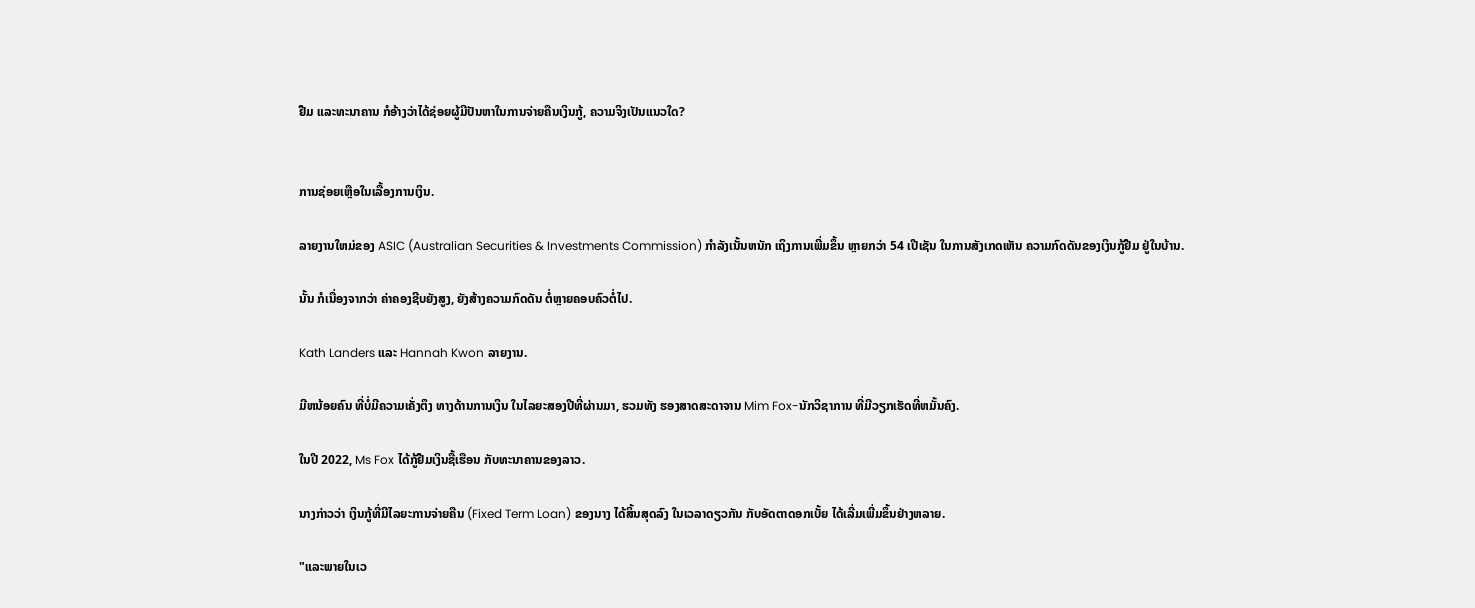ຢືມ ແລະທະນາຄານ ກໍອ້າງວ່າໄດ້ຊ່ອຍຜູ້ມີປັນຫາໃນການຈ່າຍຄືນເງິນກູ້, ຄວາມຈິງເປັນແນວໃດ?


ການຊ່ອຍເຫຼືອໃນເລື້ອງການເງິນ.

ລາຍງານໃຫມ່ຂອງ ASIC (Australian Securities & Investments Commission) ກໍາລັງເນັ້ນຫນັກ ເຖິງການເພີ່ມຂຶ້ນ ຫຼາຍກວ່າ 54 ເປີເຊັນ ໃນການສັງເກດເຫັນ ຄວາມກົດດັນຂອງເງິນກູ້ຢືມ ຢູ່ໃນບ້ານ.

ນັ້ນ ກໍເນື່ອງຈາກວ່າ ຄ່າຄອງຊີບຍັງສູງ, ຍັງສ້າງຄວາມກົດດັນ ຕໍ່ຫຼາຍຄອບຄົວຕໍ່ໄປ.

Kath Landers ແລະ Hannah Kwon ລາຍງານ.

ມີຫນ້ອຍຄົນ ທີ່ບໍ່ມີຄວາມເຄັ່ງຕຶງ ທາງດ້ານການເງິນ ໃນໄລຍະສອງປີທີ່ຜ່ານມາ, ຮວມທັງ ຮອງສາດສະດາຈານ Mim Fox-ນັກວິຊາການ ທີ່ມີວຽກເຮັດທີ່ຫມັ້ນຄົງ.

ໃນປີ 2022, Ms Fox ໄດ້ກູ້ຢືມເງິນຊື້ເຮືອນ ກັບທະນາຄານຂອງລາວ.

ນາງກ່າວວ່າ ເງິນກູ້ທີ່ມີໄລຍະການຈ່າຍຄືນ (Fixed Term Loan) ຂອງນາງ ໄດ້ສິ້ນສຸດລົງ ໃນເວລາດຽວກັນ ກັບອັດຕາດອກເບັ້ຍ ໄດ້ເລີ່ມເພີ່ມຂຶ້ນຢ່າງຫລາຍ.

"ແລະພາຍໃນເວ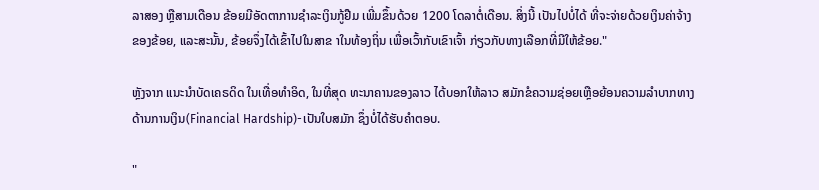ລາສອງ ຫຼືສາມເດືອນ ຂ້ອຍມີອັດຕາການຊໍາລະເງິນກູ້ຢືມ ເພີ່ມຂຶ້ນດ້ວຍ 1200 ໂດລາຕໍ່ເດືອນ. ສິ່ງນີ້ ເປັນໄປບໍ່ໄດ້ ທີ່ຈະຈ່າຍດ້ວຍເງິນຄ່າຈ້າງຂອງຂ້ອຍ, ແລະສະນັ້ນ, ຂ້ອຍຈຶ່ງໄດ້ເຂົ້າໄປໃນສາຂ າໃນທ້ອງຖິ່ນ ເພື່ອເວົ້າກັບເຂົາເຈົ້າ ກ່ຽວກັບທາງເລືອກທີ່ມີໃຫ້ຂ້ອຍ."

ຫຼັງຈາກ ແນະນໍາບັດເຄຣດິດ ໃນເທື່ອທໍາອິດ, ໃນທີ່ສຸດ ທະນາຄານຂອງລາວ ໄດ້ບອກໃຫ້ລາວ ສມັກຂໍຄວາມຊ່ອຍເຫຼືອຍ້ອນຄວາມລຳບາກທາງດ້ານການເງິນ(Financial Hardship)-ເປັນໃບສມັກ ຊຶ່ງບໍ່ໄດ້ຮັບຄໍາຕອບ.

"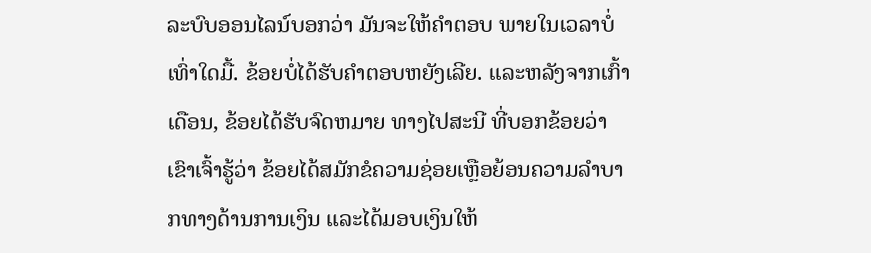ລະບົບອອນໄລນ໌ບອກວ່າ ມັນຈະໃຫ້ຄຳຕອບ ພາຍໃນເວລາບໍ່ເທົ່າໃດມື້. ຂ້ອຍບໍ່ໄດ້ຮັບຄໍາຕອບຫຍັງເລີຍ. ແລະຫລັງຈາກເກົ້າເດືອນ, ຂ້ອຍໄດ້ຮັບຈົດຫມາຍ ທາງໄປສະນີ ທີ່ບອກຂ້ອຍວ່າ ເຂົາເຈົ້າຮູ້ວ່າ ຂ້ອຍໄດ້ສມັກຂໍຄວາມຊ່ອຍເຫຼືອຍ້ອນຄວາມລຳບາກທາງດ້ານການເງິນ ແລະໄດ້ມອບເງິນໃຫ້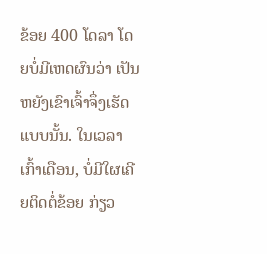ຂ້ອຍ 400 ໂດລາ ໂດຍບໍ່ມີເຫດຜົນວ່າ ເປັນຫຍັງເຂົາເຈົ້າຈຶ່ງເຮັດແບບນັ້ນ. ໃນເວລາເກົ້າເດືອນ, ບໍ່ມີໃຜເຄີຍຕິດຕໍ່ຂ້ອຍ ກ່ຽວ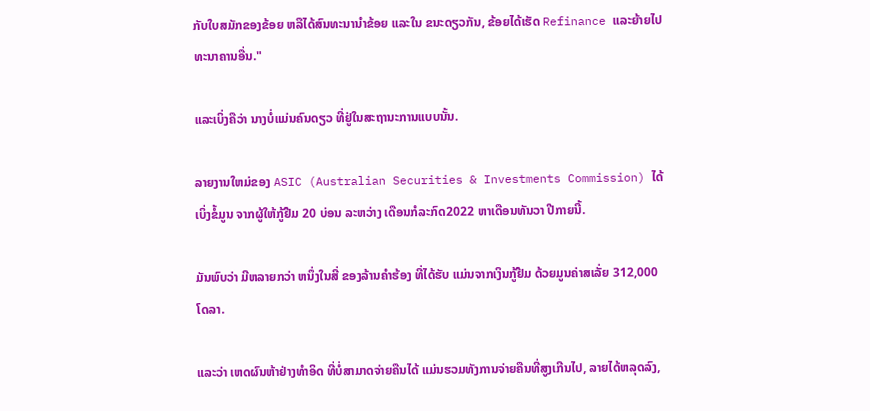ກັບໃບສມັກຂອງຂ້ອຍ ຫລືໄດ້ສົນທະນານໍາຂ້ອຍ ແລະໃນ ຂນະດຽວກັນ, ຂ້ອຍໄດ້ເຮັດ Refinance ແລະຍ້າຍໄປທະນາຄານອື່ນ."

ແລະເບິ່ງຄືວ່າ ນາງບໍ່ແມ່ນຄົນດຽວ ທີ່ຢູ່ໃນສະຖານະການແບບນັ້ນ.

ລາຍງານໃຫມ່ຂອງ ASIC (Australian Securities & Investments Commission) ໄດ້ເບິ່ງຂໍ້ມູນ ຈາກຜູ້ໃຫ້ກູ້ຢືມ 20 ບ່ອນ ລະຫວ່າງ ເດືອນກໍລະກົດ2022 ຫາເດືອນທັນວາ ປີກາຍນີ້.

ມັນພົບວ່າ ມີຫລາຍກວ່າ ຫນຶ່ງໃນສີ່ ຂອງລ້ານຄຳຮ້ອງ ທີ່ໄດ້ຮັບ ແມ່ນຈາກເງິນກູ້ຢືມ ດ້ວຍມູນຄ່າສເລັ່ຍ 312,000 ໂດລາ.

ແລະວ່າ ເຫດຜົນຫ້າຢ່າງທຳອິດ ທີ່ບໍ່ສາມາດຈ່າຍຄືນໄດ້ ແມ່ນຮວມທັງການຈ່າຍຄືນທີ່ສູງເກີນໄປ, ລາຍໄດ້ຫລຸດລົງ,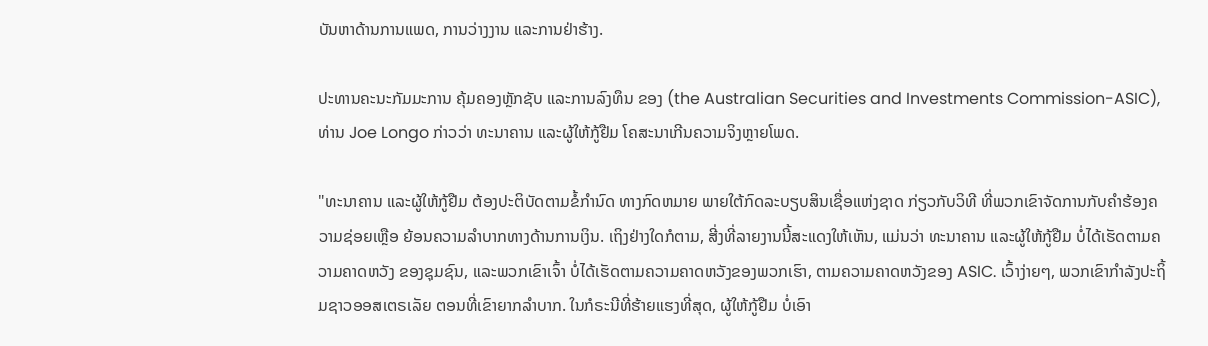ບັນຫາດ້ານການແພດ, ການວ່າງງານ ແລະການຢ່າຮ້າງ.

ປະທານຄະນະກັມມະການ ຄຸ້ມຄອງຫຼັກຊັບ ແລະການລົງທຶນ ຂອງ (the Australian Securities and Investments Commission-ASIC), ທ່ານ Joe Longo ກ່າວວ່າ ທະນາຄານ ແລະຜູ້ໃຫ້ກູ້ຢືມ ໂຄສະນາເກີນຄວາມຈິງຫຼາຍໂພດ.

"ທະນາຄານ ແລະຜູ້ໃຫ້ກູ້ຢືມ ຕ້ອງປະຕິບັດຕາມຂໍ້ກໍານົດ ທາງກົດຫມາຍ ພາຍໃຕ້ກົດລະບຽບສິນເຊື່ອແຫ່ງຊາດ ກ່ຽວກັບວິທີ ທີ່ພວກເຂົາຈັດການກັບຄໍາຮ້ອງຄວາມຊ່ອຍເຫຼືອ ຍ້ອນຄວາມລຳບາກທາງດ້ານການເງິນ. ເຖິງຢ່າງໃດກໍຕາມ, ສີ່ງທີ່ລາຍງານນີ້ສະແດງໃຫ້ເຫັນ, ແມ່ນວ່າ ທະນາຄານ ແລະຜູ້ໃຫ້ກູ້ຢືມ ບໍ່ໄດ້ເຮັດຕາມຄວາມຄາດຫວັງ ຂອງຊຸມຊົນ, ແລະພວກເຂົາເຈົ້າ ບໍ່ໄດ້ເຮັດຕາມຄວາມຄາດຫວັງຂອງພວກເຮົາ, ຕາມຄວາມຄາດຫວັງຂອງ ASIC. ເວົ້າງ່າຍໆ, ພວກເຂົາກໍາລັງປະຖິ້ມຊາວອອສເຕຣເລັຍ ຕອນທີ່ເຂົາຍາກລໍາບາກ. ໃນກໍຣະນີທີ່ຮ້າຍແຮງທີ່ສຸດ, ຜູ້ໃຫ້ກູ້ຢືມ ບໍ່ເອົາ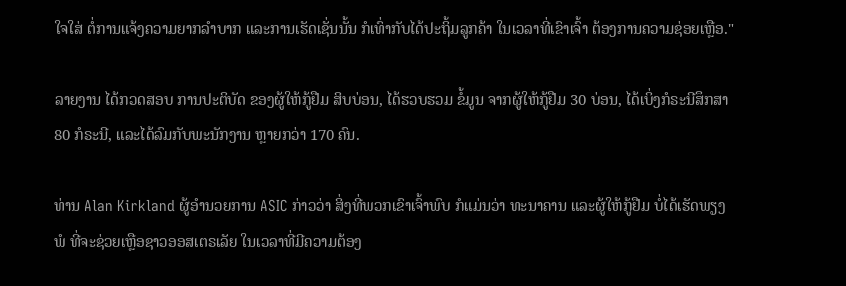ໃຈໃສ່ ຕໍ່ການແຈ້ງຄວາມຍາກລໍາບາກ ແລະການເຮັດເຊັ່ນນັ້ນ ກໍເທົ່າກັບໄດ້ປະຖິ້ມລູກຄ້າ ໃນເວລາທີ່ເຂົາເຈົ້າ ຕ້ອງການຄວາມຊ່ອຍເຫຼືອ."

ລາຍງານ ໄດ້ກວດສອບ ການປະຕິບັດ ຂອງຜູ້ໃຫ້ກູ້ຢືມ ສິບບ່ອນ, ໄດ້ຮວບຮວມ ຂໍ້ມູນ ຈາກຜູ້ໃຫ້ກູ້ຢືມ 30 ບ່ອນ, ໄດ້ເບິ່ງກໍຣະນີສຶກສາ 80 ກໍຣະນີ, ແລະໄດ້ລົມກັບພະນັກງານ ຫຼາຍກວ່າ 170 ຄົນ.

ທ່ານ Alan Kirkland ຜູ້ອໍານວຍການ ASIC ກ່າວວ່າ ສິ່ງທີ່ພວກເຂົາເຈົ້າພົບ ກໍແມ່ນວ່າ ທະນາຄານ ແລະຜູ້ໃຫ້ກູ້ຢືມ ບໍ່ໄດ້ເຮັດພຽງພໍ ທີ່ຈະຊ່ວຍເຫຼືອຊາວອອສເຕຣເລັຍ ໃນເວລາທີ່ມີຄວາມຕ້ອງ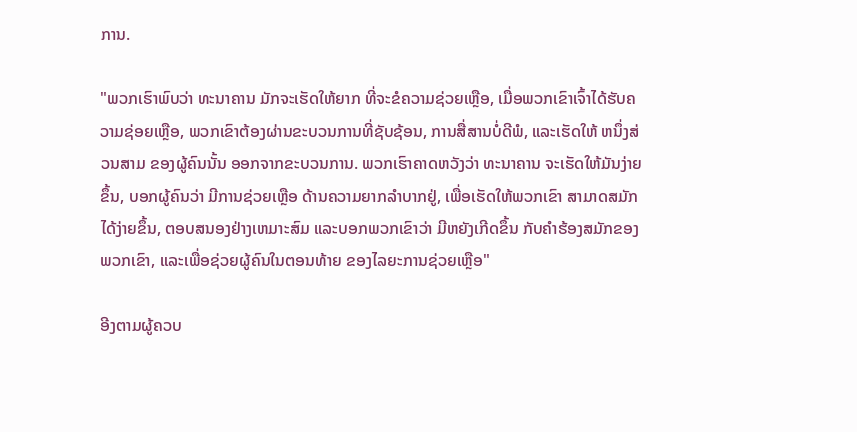ການ.

"ພວກເຮົາພົບວ່າ ທະນາຄານ ມັກຈະເຮັດໃຫ້ຍາກ ທີ່ຈະຂໍຄວາມຊ່ວຍເຫຼືອ, ເມື່ອພວກເຂົາເຈົ້າໄດ້ຮັບຄວາມຊ່ອຍເຫຼືອ, ພວກເຂົາຕ້ອງຜ່ານຂະບວນການທີ່ຊັບຊ້ອນ, ການສື່ສານບໍ່ດີພໍ, ແລະເຮັດໃຫ້ ຫນຶ່ງສ່ວນສາມ ຂອງຜູ້ຄົນນັ້ນ ອອກຈາກຂະບວນການ. ພວກເຮົາຄາດຫວັງວ່າ ທະນາຄານ ຈະເຮັດໃຫ້ມັນງ່າຍຂຶ້ນ, ບອກຜູ້ຄົນວ່າ ມີການຊ່ວຍເຫຼືອ ດ້ານຄວາມຍາກລໍາບາກຢູ່, ເພື່ອເຮັດໃຫ້ພວກເຂົາ ສາມາດສມັກໄດ້ງ່າຍຂຶ້ນ, ຕອບສນອງຢ່າງເຫມາະສົມ ແລະບອກພວກເຂົາວ່າ ມີຫຍັງເກີດຂຶ້ນ ກັບຄໍາຮ້ອງສມັກຂອງພວກເຂົາ, ແລະເພື່ອຊ່ວຍຜູ້ຄົນໃນຕອນທ້າຍ ຂອງໄລຍະການຊ່ວຍເຫຼືອ"

ອີງຕາມຜູ້ຄວບ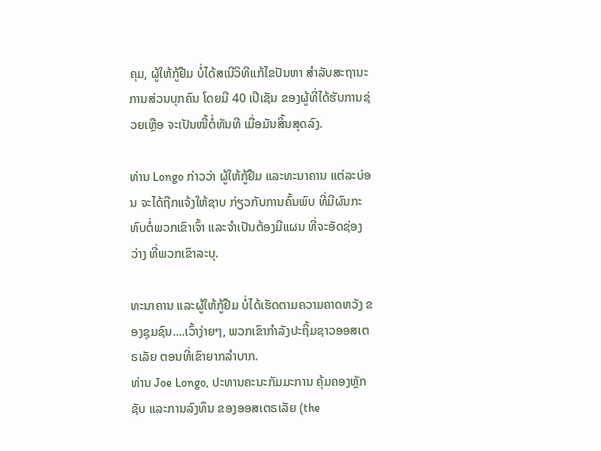ຄຸມ, ຜູ້ໃຫ້ກູ້ຢືມ ບໍ່ໄດ້ສເນີວິທີແກ້ໄຂປັນຫາ ສໍາລັບສະຖານະການສ່ວນບຸກຄົນ ໂດຍມີ 40 ເປີເຊັນ ຂອງຜູ້ທີ່ໄດ້ຮັບການຊ່ວຍເຫຼືອ ຈະເປັນໜີ້ຕໍ່ທັນທີ ເມື່ອມັນສິ້ນສຸດລົງ.

ທ່ານ Longo ກ່າວວ່າ ຜູ້ໃຫ້ກູ້ຢືມ ແລະທະນາຄານ ແຕ່ລະບ່ອນ ຈະໄດ້ຖືກແຈ້ງໃຫ້ຊາບ ກ່ຽວກັບການຄົ້ນພົບ ທີ່ມີຜົນກະທົບຕໍ່ພວກເຂົາເຈົ້າ ແລະຈໍາເປັນຕ້ອງມີແຜນ ທີ່ຈະອັດຊ່ອງວ່າງ ທີ່ພວກເຂົາລະບຸ.

ທະນາຄານ ແລະຜູ້ໃຫ້ກູ້ຢືມ ບໍ່ໄດ້ເຮັດຕາມຄວາມຄາດຫວັງ ຂອງຊຸມຊົນ....ເວົ້າງ່າຍໆ, ພວກເຂົາກໍາລັງປະຖິ້ມຊາວອອສເຕຣເລັຍ ຕອນທີ່ເຂົາຍາກລໍາບາກ.
ທ່ານ Joe Longo, ປະທານຄະນະກັມມະການ ຄຸ້ມຄອງຫຼັກຊັບ ແລະການລົງທຶນ ຂອງອອສເຕຣເລັຍ (the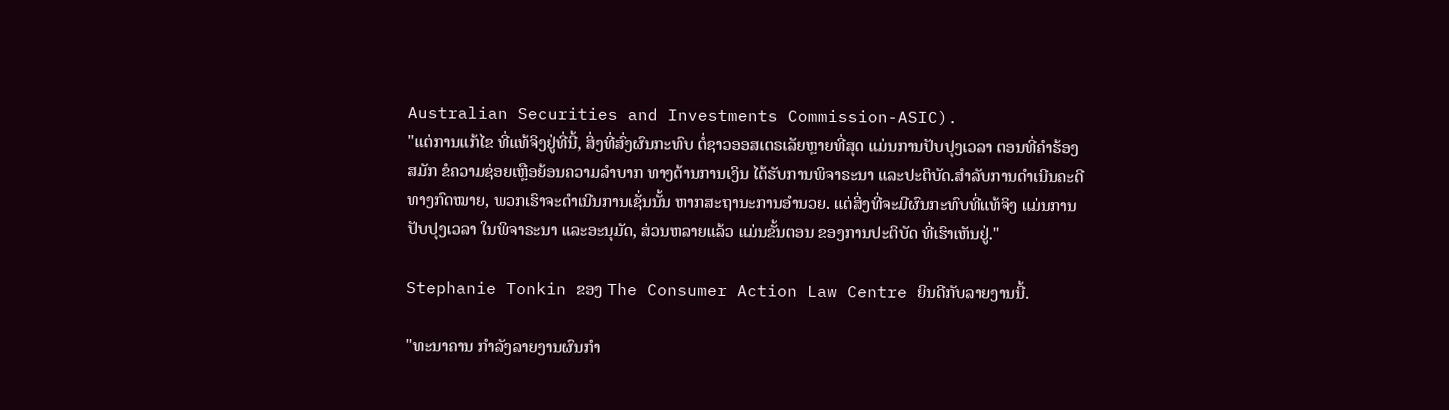Australian Securities and Investments Commission-ASIC).
"ແຕ່ການແກ້ໄຂ ທີ່ແທ້ຈິງຢູ່ທີ່ນີ້, ສິ່ງທີ່ສົ່ງຜົນກະທົບ ຕໍ່ຊາວອອສເຕຣເລັຍຫຼາຍທີ່ສຸດ ແມ່ນການປັບປຸງເວລາ ຕອນທີ່ຄຳຮ້ອງສມັກ ຂໍຄວາມຊ່ອຍເຫຼືອຍ້ອນຄວາມລຳບາກ ທາງດ້ານການເງິນ ໄດ້ຮັບການພິຈາຣະນາ ແລະປະຕິບັດ.ສຳລັບການດໍາເນີນຄະດີ ທາງກົດໝາຍ, ພວກເຮົາຈະດໍາເນີນການເຊັ່ນນັ້ນ ຫາກສະຖານະການອຳນວຍ. ແຕ່ສິ່ງທີ່ຈະມີຜົນກະທົບທີ່ແທ້ຈິງ ແມ່ນການປັບປຸງເວລາ ໃນພິຈາຣະນາ ແລະອະນຸມັດ, ສ່ວນຫລາຍແລ້ວ ແມ່ນຂັ້ນຕອນ ຂອງການປະຕິບັດ ທີ່ເຮົາເຫັນຢູ່."

Stephanie Tonkin ຂອງ The Consumer Action Law Centre ຍິນດີກັບລາຍງານນີ້.

"ທະນາຄານ ກໍາລັງລາຍງານຜົນກຳ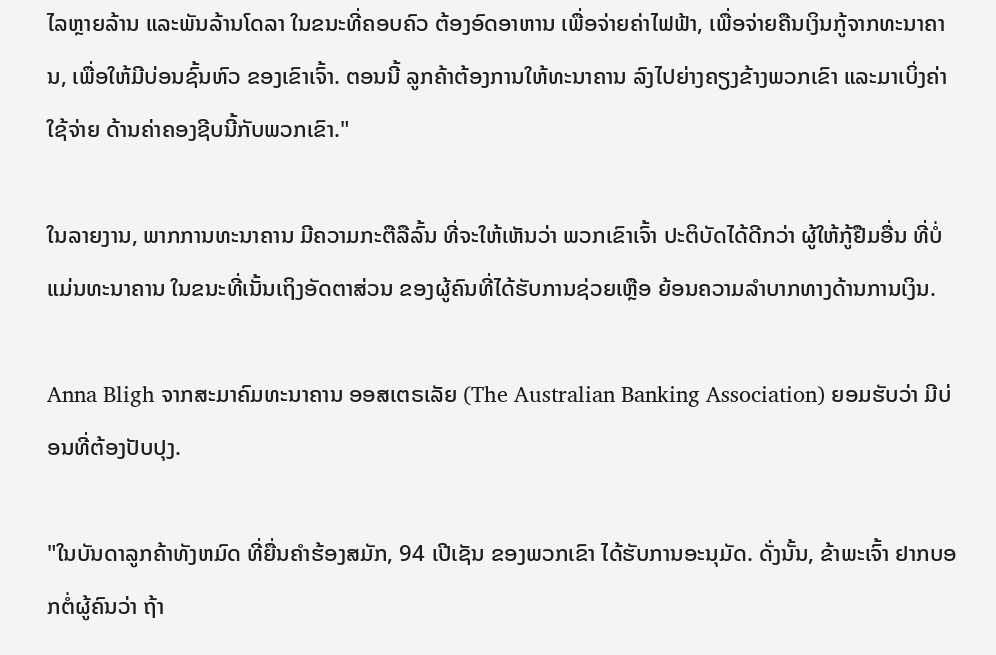ໄລຫຼາຍລ້ານ ແລະພັນລ້ານໂດລາ ໃນຂນະທີ່ຄອບຄົວ ຕ້ອງອົດອາຫານ ເພື່ອຈ່າຍຄ່າໄຟຟ້າ, ເພື່ອຈ່າຍຄືນເງິນກູ້ຈາກທະນາຄານ, ເພື່ອໃຫ້ມີບ່ອນຊົ້ນຫົວ ຂອງເຂົາເຈົ້າ. ຕອນນີ້ ລູກຄ້າຕ້ອງການໃຫ້ທະນາຄານ ລົງໄປຍ່າງຄຽງຂ້າງພວກເຂົາ ແລະມາເບິ່ງຄ່າໃຊ້ຈ່າຍ ດ້ານຄ່າຄອງຊີບນີ້ກັບພວກເຂົາ."

ໃນລາຍງານ, ພາກການທະນາຄານ ມີຄວາມກະຕືລືລົ້ນ ທີ່ຈະໃຫ້ເຫັນວ່າ ພວກເຂົາເຈົ້າ ປະຕິບັດໄດ້ດີກວ່າ ຜູ້ໃຫ້ກູ້ຢືມອື່ນ ທີ່ບໍ່ແມ່ນທະນາຄານ ໃນຂນະທີ່ເນັ້ນເຖິງອັດຕາສ່ວນ ຂອງຜູ້ຄົນທີ່ໄດ້ຮັບການຊ່ວຍເຫຼືອ ຍ້ອນຄວາມລຳບາກທາງດ້ານການເງິນ.

Anna Bligh ຈາກສະມາຄົມທະນາຄານ ອອສເຕຣເລັຍ (The Australian Banking Association) ຍອມຮັບວ່າ ມີບ່ອນທີ່ຕ້ອງປັບປຸງ.

"ໃນບັນດາລູກຄ້າທັງຫມົດ ທີ່ຍື່ນຄໍາຮ້ອງສມັກ, 94 ເປີເຊັນ ຂອງພວກເຂົາ ໄດ້ຮັບການອະນຸມັດ. ດັ່ງນັ້ນ, ຂ້າພະເຈົ້າ ຢາກບອກຕໍ່ຜູ້ຄົນວ່າ ຖ້າ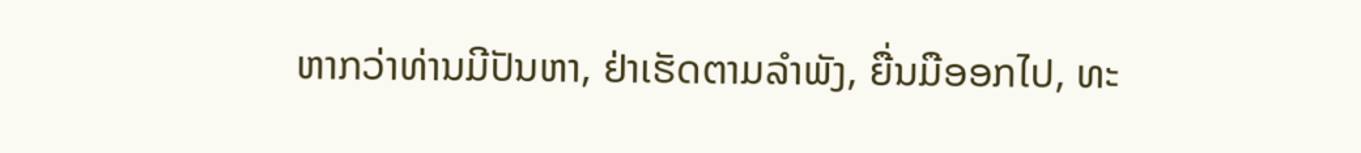ຫາກວ່າທ່ານມີປັນຫາ, ຢ່າເຮັດຕາມລໍາພັງ, ຍື່ນມືອອກໄປ, ທະ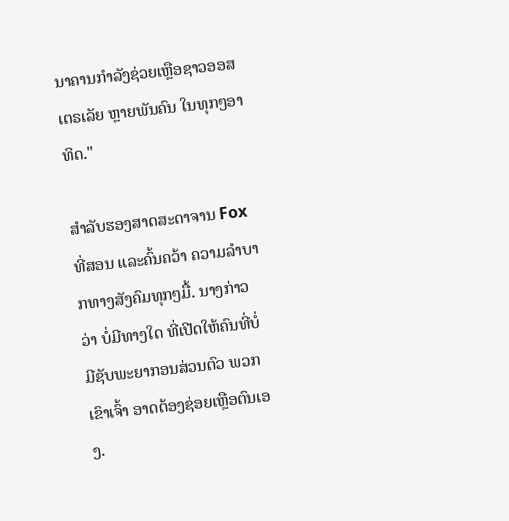ນາຄານກໍາລັງຊ່ວຍເຫຼືອຊາວອອສເຕຣເລັຍ ຫຼາຍພັນຄົນ ໃນທຸກໆອາທິດ."

ສຳລັບຮອງສາດສະດາຈານ Fox ທີ່ສອນ ແລະຄົ້ນຄວ້າ ຄວາມລຳບາກທາງສັງຄົມທຸກໆມື້. ນາງກ່າວວ່າ ບໍ່ມີທາງໃດ ທີ່ເປີດໃຫ້ຄົນທີ່ບໍ່ມີຊັບພະຍາກອນສ່ວນຕົວ ພວກເຂົາເຈົ້າ ອາດຕ້ອງຊ່ອຍເຫຼືອຕົນເອງ.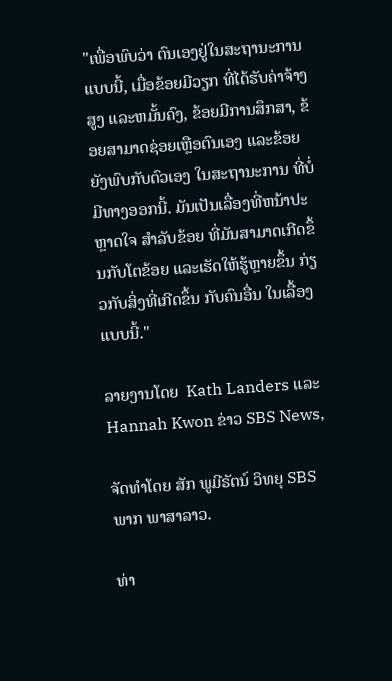"ເພື່ອພົບວ່າ ຕົນເອງຢູ່ໃນສະຖານະການແບບນີ້, ເມື່ອຂ້ອຍມີວຽກ ທີ່ໄດ້ຮັບຄ່າຈ້າງສູງ ແລະຫມັ້ນຄົງ, ຂ້ອຍມີການສຶກສາ, ຂ້ອຍສາມາດຊ່ອຍເຫຼືອຕົນເອງ ແລະຂ້ອຍຍັງພົບກັບຕົວເອງ ໃນສະຖານະການ ທີ່ບໍ່ມີທາງອອກນີ້. ມັນເປັນເລື່ອງທີ່ຫນ້າປະຫຼາດໃຈ ສໍາລັບຂ້ອຍ ທີ່ມັນສາມາດເກີດຂຶ້ນກັບໂຕຂ້ອຍ ແລະເຮັດໃຫ້ຮູ້ຫຼາຍຂຶ້ນ ກ່ຽວກັບສິ່ງທີ່ເກີດຂຶ້ນ ກັບຄົນອື່ນ ໃນເລື້ອງແບບນີ້."

ລາຍງານໂດຍ  Kath Landers ແລະ Hannah Kwon ຂ່າວ SBS News,

ຈັດທຳໂດຍ ສັກ ພູມີຣັຕນ໌ ວິທຍຸ SBS  ພາກ ພາສາລາວ.

ທ່າ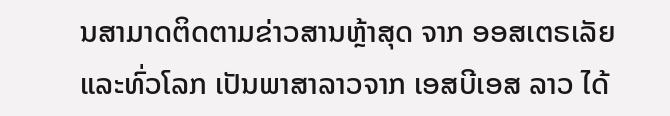ນສາມາດຕິດຕາມຂ່າວສານຫຼ້າສຸດ ຈາກ ອອສເຕຣເລັຍ ແລະທົ່ວໂລກ ເປັນພາສາລາວຈາກ ເອສບີເອສ ລາວ ໄດ້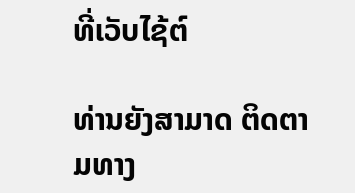ທີ່ເວັບໄຊ້ຕ໌

ທ່ານຍັງສາມາດ ຕິດຕາມທາງ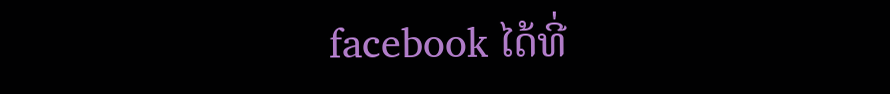facebook ໄດ້ທີ່